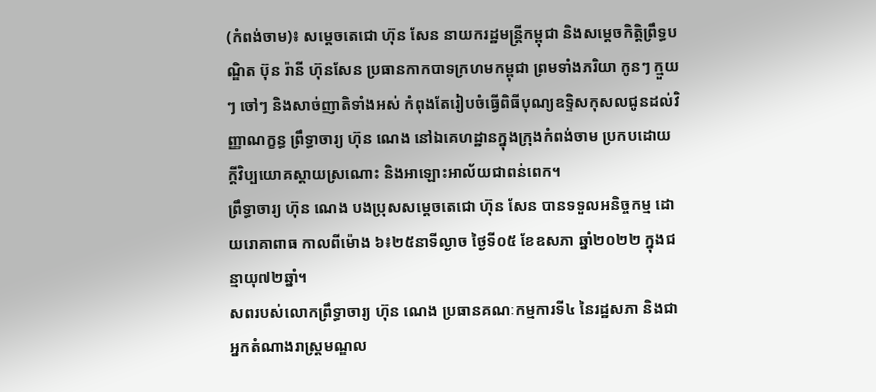(កំពង់ចាម)៖ សម្តេចតេជោ ហ៊ុន សែន នាយករដ្ឋមន្ត្រីកម្ពុជា និងសម្តេចកិត្តិព្រឹទ្ធបណ្ឌិត ប៊ុន រ៉ានី ហ៊ុនសែន ប្រធានកាកបាទក្រហមកម្ពុជា ព្រមទាំងភរិយា កូនៗ ក្មួយៗ ចៅៗ និងសាច់ញាតិទាំងអស់ កំពុងតែរៀបចំធ្វើពិធីបុណ្យឧទ្ទិសកុសលជូនដល់វិញ្ញាណក្ខន្ធ ព្រឹទ្ធាចារ្យ ហ៊ុន ណេង នៅឯគេហដ្ឋានក្នុងក្រុងកំពង់ចាម ប្រកបដោយក្តីវិប្បយោគស្តាយស្រណោះ និងអាឡោះអាល័យជាពន់ពេក។
ព្រឹទ្ធាចារ្យ ហ៊ុន ណេង បងប្រុសសម្តេចតេជោ ហ៊ុន សែន បានទទួលអនិច្ចកម្ម ដោយរោគាពាធ កាលពីម៉ោង ៦៖២៥នាទីល្ងាច ថ្ងៃទី០៥ ខែឧសភា ឆ្នាំ២០២២ ក្នុងជន្មាយុ៧២ឆ្នាំ។
សពរបស់លោកព្រឹទ្ធាចារ្យ ហ៊ុន ណេង ប្រធានគណៈកម្មការទី៤ នៃរដ្ឋសភា និងជាអ្នកតំណាងរាស្ត្រមណ្ឌល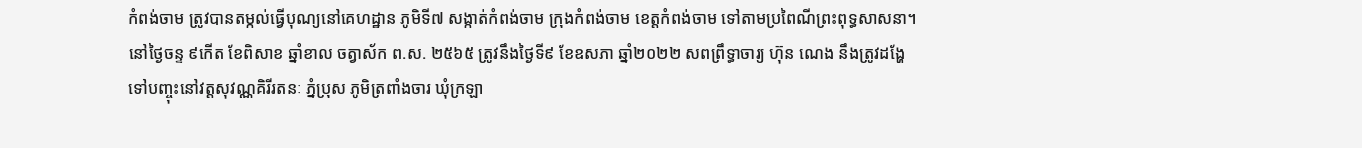កំពង់ចាម ត្រូវបានតម្កល់ធ្វើបុណ្យនៅគេហដ្ឋាន ភូមិទី៧ សង្កាត់កំពង់ចាម ក្រុងកំពង់ចាម ខេត្តកំពង់ចាម ទៅតាមប្រពៃណីព្រះពុទ្ធសាសនា។ នៅថ្ងៃចន្ទ ៩កើត ខែពិសាខ ឆ្នាំខាល ចត្វាស័ក ព.ស. ២៥៦៥ ត្រូវនឹងថ្ងៃទី៩ ខែឧសភា ឆ្នាំ២០២២ សពព្រឹទ្ធាចារ្យ ហ៊ុន ណេង នឹងត្រូវដង្ហែទៅបញ្ចុះនៅវត្តសុវណ្ណគិរីរតនៈ ភ្នំប្រុស ភូមិត្រពាំងចារ ឃុំក្រឡា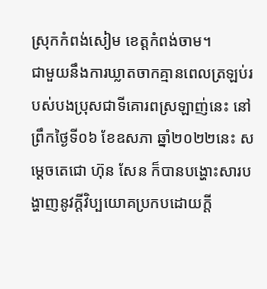ស្រុកកំពង់សៀម ខេត្តកំពង់ចាម។
ជាមួយនឹងការឃ្លាតចាកគ្មានពេលត្រឡប់របស់បងប្រុសជាទីគោរពស្រឡាញ់នេះ នៅព្រឹកថ្ងៃទី០៦ ខែឧសភា ឆ្នាំ២០២២នេះ សម្តេចតេជោ ហ៊ុន សែន ក៏បានបង្ហោះសារបង្ហាញនូវក្តីវិប្បយោគប្រកបដោយក្តី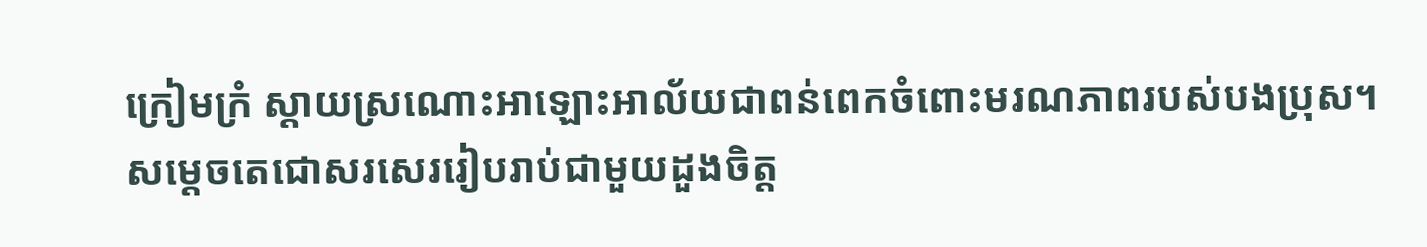ក្រៀមក្រំ ស្តាយស្រណោះអាឡោះអាល័យជាពន់ពេកចំពោះមរណភាពរបស់បងប្រុស។
សម្តេចតេជោសរសេររៀបរាប់ជាមួយដួងចិត្ត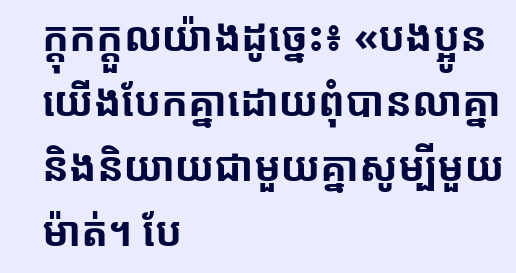ក្តុកក្តួលយ៉ាងដូច្នេះ៖ «បងប្អូនយើងបែកគ្នាដោយពុំបានលាគ្នា និងនិយាយជាមួយគ្នាសូម្បីមួយម៉ាត់។ បែ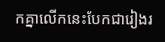កគ្នាលើកនេះបែកជារៀងរ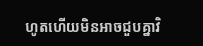ហូតហើយមិនអាចជួបគ្នាវិ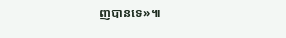ញបានទេ»៕